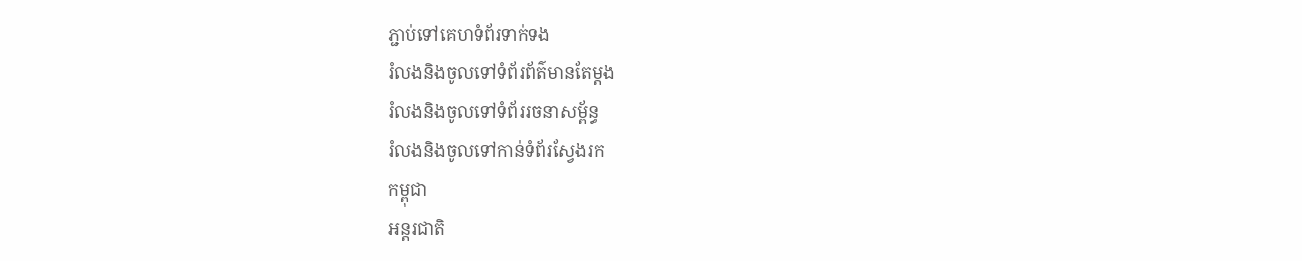ភ្ជាប់ទៅគេហទំព័រទាក់ទង
រំលងនិងចូលទៅទំព័រព័ត៌មានតែម្តង
រំលងនិងចូលទៅទំព័ររចនាសម្ព័ន្ធ
រំលងនិងចូលទៅកាន់ទំព័រស្វែងរក
កម្ពុជា
អន្តរជាតិ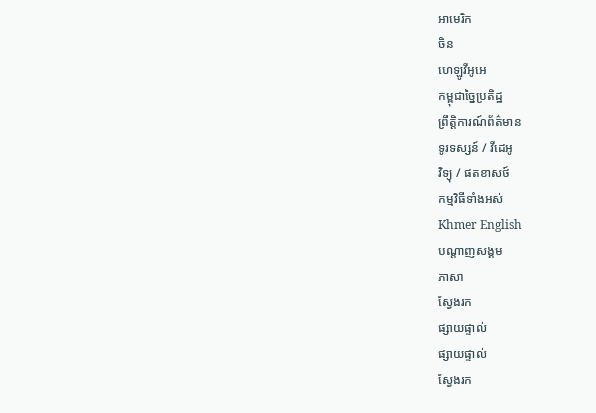អាមេរិក
ចិន
ហេឡូវីអូអេ
កម្ពុជាច្នៃប្រតិដ្ឋ
ព្រឹត្តិការណ៍ព័ត៌មាន
ទូរទស្សន៍ / វីដេអូ
វិទ្យុ / ផតខាសថ៍
កម្មវិធីទាំងអស់
Khmer English
បណ្តាញសង្គម
ភាសា
ស្វែងរក
ផ្សាយផ្ទាល់
ផ្សាយផ្ទាល់
ស្វែងរក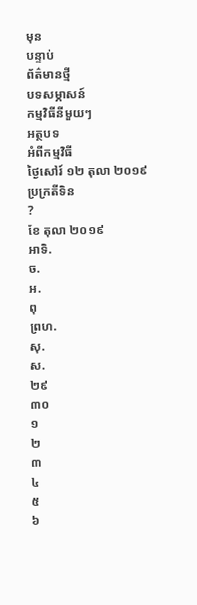មុន
បន្ទាប់
ព័ត៌មានថ្មី
បទសម្ភាសន៍
កម្មវិធីនីមួយៗ
អត្ថបទ
អំពីកម្មវិធី
ថ្ងៃសៅរ៍ ១២ តុលា ២០១៩
ប្រក្រតីទិន
?
ខែ តុលា ២០១៩
អាទិ.
ច.
អ.
ពុ
ព្រហ.
សុ.
ស.
២៩
៣០
១
២
៣
៤
៥
៦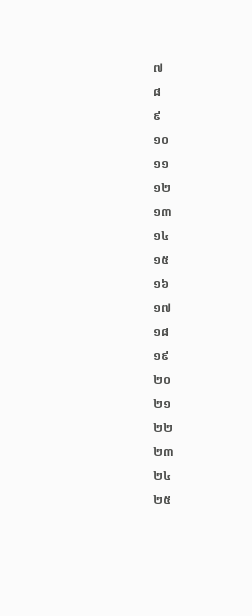៧
៨
៩
១០
១១
១២
១៣
១៤
១៥
១៦
១៧
១៨
១៩
២០
២១
២២
២៣
២៤
២៥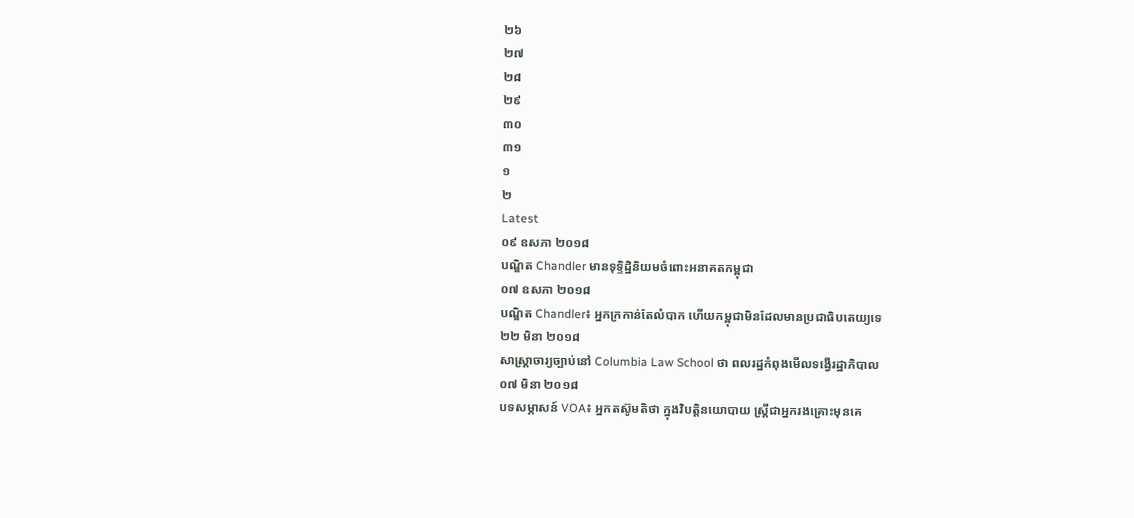២៦
២៧
២៨
២៩
៣០
៣១
១
២
Latest
០៩ ឧសភា ២០១៨
បណ្ឌិត Chandler មានទុទ្ទិដ្ឋិនិយមចំពោះអនាគតកម្ពុជា
០៧ ឧសភា ២០១៨
បណ្ឌិត Chandler៖ អ្នកក្រកាន់តែលំបាក ហើយកម្ពុជាមិនដែលមានប្រជាធិបតេយ្យទេ
២២ មិនា ២០១៨
សាស្ត្រាចារ្យច្បាប់នៅ Columbia Law School ថា ពលរដ្ឋកំពុងមើលទង្វើរដ្ឋាភិបាល
០៧ មិនា ២០១៨
បទសម្ភាសន៍ VOA៖ អ្នកតស៊ូមតិថា ក្នុងវិបត្តិនយោបាយ ស្ត្រីជាអ្នករងគ្រោះមុនគេ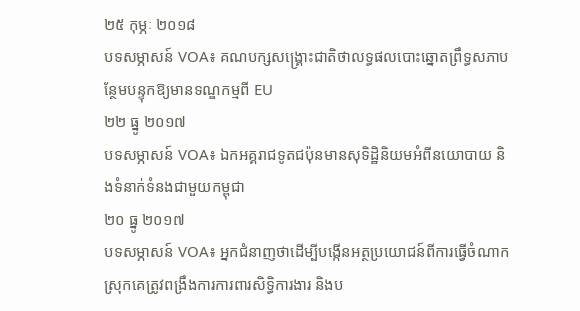២៥ កុម្ភៈ ២០១៨
បទសម្ភាសន៍ VOA៖ គណបក្សសង្គ្រោះជាតិថាលទ្ធផលបោះឆ្នោតព្រឹទ្ធសភាបន្ថែមបន្ទុកឱ្យមានទណ្ឌកម្មពី EU
២២ ធ្នូ ២០១៧
បទសម្ភាសន៍ VOA៖ ឯកអគ្គរាជទូតជប៉ុនមានសុទិដ្ឋិនិយមអំពីនយោបាយ និងទំនាក់ទំនងជាមួយកម្ពុជា
២០ ធ្នូ ២០១៧
បទសម្ភាសន៍ VOA៖ អ្នកជំនាញថាដើម្បីបង្កើនអត្ថប្រយោជន៍ពីការធ្វើចំណាកស្រុកគេត្រូវពង្រឹងការការពារសិទ្ធិការងារ និងប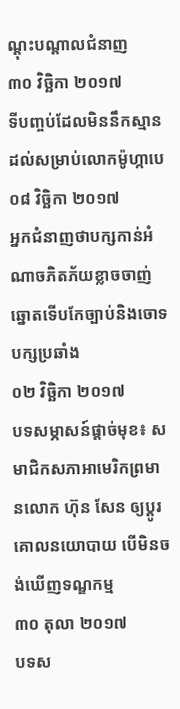ណ្តុះបណ្តាលជំនាញ
៣០ វិច្ឆិកា ២០១៧
ទីបញ្ចប់ដែលមិននឹកស្មានដល់សម្រាប់លោកម៉ូហ្កាបេ
០៨ វិច្ឆិកា ២០១៧
អ្នកជំនាញថាបក្សកាន់អំណាចភិតភ័យខ្លាចចាញ់ឆ្នោតទើបកែច្បាប់និងចោទបក្សប្រឆាំង
០២ វិច្ឆិកា ២០១៧
បទសម្ភាសន៍ផ្តាច់មុខ៖ សមាជិកសភាអាមេរិកព្រមានលោក ហ៊ុន សែន ឲ្យប្តូរគោលនយោបាយ បើមិនចង់ឃើញទណ្ឌកម្ម
៣០ តុលា ២០១៧
បទស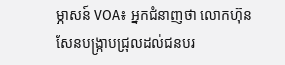ម្ភាសន៍ VOA៖ អ្នកជំនាញថា លោកហ៊ុន សែនបង្ក្រាបជ្រុលដល់ជនបរ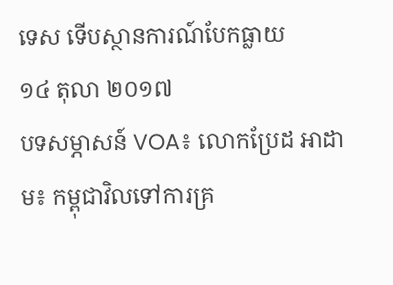ទេស ទើបស្ថានការណ៍បែកធ្លាយ
១៤ តុលា ២០១៧
បទសម្ភាសន៍ VOA៖ លោកប្រែដ អាដាម៖ កម្ពុជាវិលទៅការគ្រ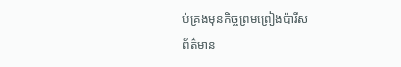ប់គ្រងមុនកិច្ចព្រមព្រៀងប៉ារីស
ព័ត៌មាន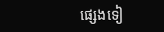ផ្សេងទៀ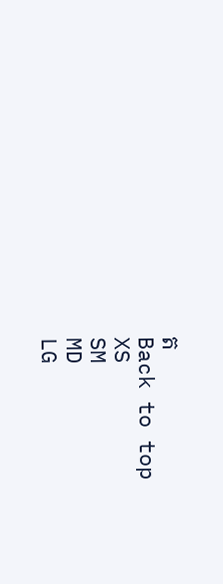ត
Back to top
XS
SM
MD
LG